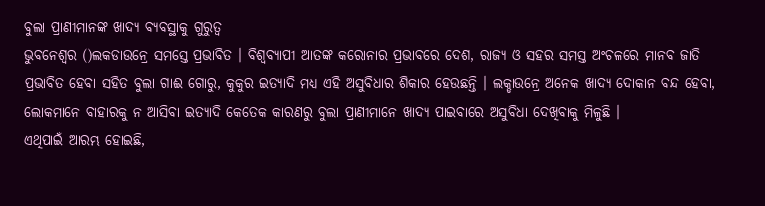ବୁଲା ପ୍ରାଣୀମାନଙ୍କ ଖାଦ୍ୟ ବ୍ୟବସ୍ଥାକୁ ଗୁରୁତ୍ୱ
ଭୁବନେଶ୍ୱର ()ଲକଡାଉନ୍ରେ ସମସ୍ତେ ପ୍ରଭାବିତ । ବିଶ୍ୱବ୍ୟାପୀ ଆତଙ୍କ କରୋନାର ପ୍ରଭାବରେ ଦେଶ, ରାଜ୍ୟ ଓ ସହର ସମସ୍ତ ଅଂଚଳରେ ମାନବ ଜାତି ପ୍ରଭାବିତ ହେବା ସହିତ ବୁଲା ଗାଈ ଗୋରୁ, କୁକୁର ଇତ୍ୟାଦି ମଧ୍ୟ ଏହି ଅସୁବିଧାର ଶିକାର ହେଉଛନ୍ତି । ଲକ୍ଡାଉନ୍ରେ ଅନେକ ଖାଦ୍ୟ ଦୋକାନ ବନ୍ଦ ହେବା, ଲୋକମାନେ ବାହାରକୁ ନ ଆସିବା ଇତ୍ୟାଦି କେତେକ କାରଣରୁ ବୁଲା ପ୍ରାଣୀମାନେ ଖାଦ୍ୟ ପାଇବାରେ ଅସୁବିଧା ଦେଖିବାକୁ ମିଳୁଛି ।
ଏଥିପାଇଁ ଆରମ୍ଭ ହୋଇଛି,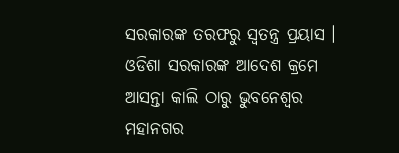ସରକାରଙ୍କ ତରଫରୁ ସ୍ୱତନ୍ତ୍ର ପ୍ରୟାସ । ଓଡିଶା ସରକାରଙ୍କ ଆଦେଶ କ୍ରମେ ଆସନ୍ତା କାଲି ଠାରୁ ଭୁବନେଶ୍ୱର ମହାନଗର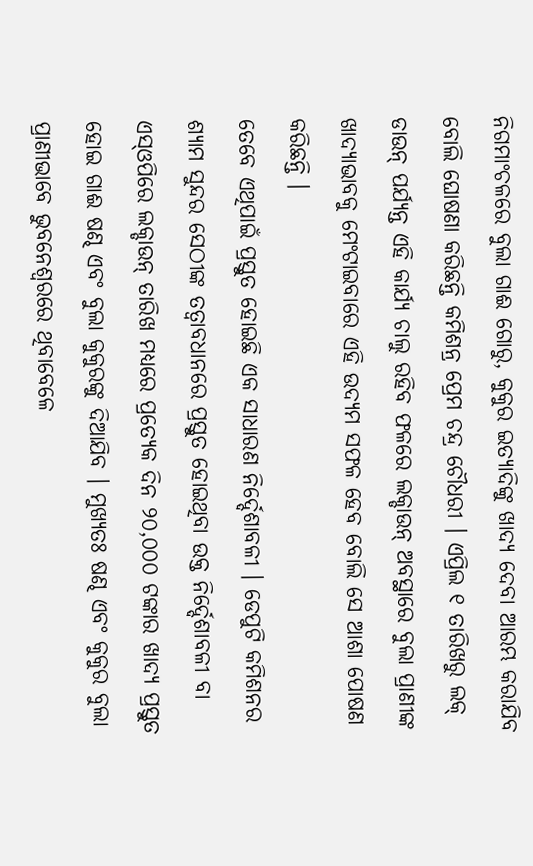ନିଗମାଂଚଳରେ ବୁଲା ଗାଈ ଗୋରୁ, କୁକୁର ଇତ୍ୟାଦିଙ୍କୁ ଖାଦ୍ୟ ଦେବା ଆରମ୍ଭ କରାଯିବ ବୋଲି ଘୋଷଣା କରିଛନ୍ତି କମିଶନ୍ର ପ୍ରେମ ଚନ୍ଦ୍ର ଚୌଧରୀ । ଏପ୍ରିଲ ୧ ତାରିଖରୁ ଲକ୍ ଡାଉନ୍ ପର୍ଯ୍ୟନ୍ତ ଏହି କାର୍ଯ୍ୟ ଚାଲୁ ରହିବ ଫଳରେ ଲକ୍ଡାଉନ୍ ଅବସ୍ଥାରେ ବୁଲା ପ୍ରାଣୀଙ୍କ ଖାଦ୍ୟାଭାବକୁ ମେଂଟାଇବାରେ ଏହି ଉଦ୍ୟମ ସଫଳ ହେବ ବୋଲି ସେ ଆଶା ପୋଷଣ କରିଛନ୍ତି ।
ତେବେ ଏଥିପାଇଁ ପ୍ରସ୍ତୁତ ହୋଇଛି ଏକ ସାଧାରଣ ନିର୍ଦ୍ଦେଶାବଳୀ । ଡେପୁଟି କମିଶନର ଶ୍ୟାମ ସୁନ୍ଦର ସେଠୀଙ୍କ ତତ୍ୱାବଧାନରେ ପ୍ରସ୍ତୁତ ହୋଇଥିବା ଉକ୍ତ ନିର୍ଦ୍ଦେଶାବଳୀ ବା ଏସ୍ଓପିରେ ଲକ୍ଡାଉନ୍ ତାରିଖ ମଧ୍ୟରେ ପ୍ରତ୍ୟେକ ଦିନ ୨୦,୦୦୦ ଟଙ୍କାର ଖାଦ୍ୟ ପ୍ରସ୍ତୁତ ହୋଇ ଗାଈ ଷଣ୍ଢ ଏବଂ ବୁଲା କୁକୁରଙ୍କୁ ଦିଆଯିବ । ମୁଖ୍ୟତଃ ଷଣ୍ଢ ଏବଂ କୁକୁର ବୁଲା ପ୍ରାଣୀଭାବେ ଭୁବନେଶ୍ୱରରେ ଥିବାବେଳେ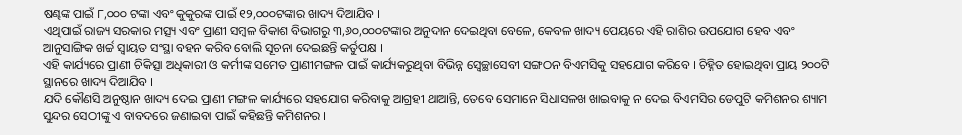ଷଣ୍ଢଙ୍କ ପାଇଁ ୮,୦୦୦ ଟଙ୍କା ଏବଂ କୁକୁରଙ୍କ ପାଇଁ ୧୨,୦୦୦ଟଙ୍କାର ଖାଦ୍ୟ ଦିଆଯିବ ।
ଏଥିପାଇଁ ରାଜ୍ୟ ସରକାର ମତ୍ସ୍ୟ ଏବଂ ପ୍ରାଣୀ ସମ୍ବଳ ବିକାଶ ବିଭାଗରୁ ୩,୬୦,୦୦୦ଟଙ୍କାର ଅନୁଦାନ ଦେଇଥିବା ବେଳେ, କେବଳ ଖାଦ୍ୟ ପେୟରେ ଏହି ରାଶିର ଉପଯୋଗ ହେବ ଏବଂ ଆନୁସାଙ୍ଗିକ ଖର୍ଚ୍ଚ ସ୍ୱାୟତ ସଂସ୍ଥା ବହନ କରିବ ବୋଲି ସୂଚନା ଦେଇଛନ୍ତି କର୍ତୁପକ୍ଷ ।
ଏହି କାର୍ଯ୍ୟରେ ପ୍ରାଣୀ ଚିକିତ୍ସା ଅଧିକାରୀ ଓ କର୍ମୀଙ୍କ ସମେତ ପ୍ରାଣୀମଙ୍ଗଳ ପାଇଁ କାର୍ଯ୍ୟକରୁଥିବା ବିଭିନ୍ନ ସ୍ୱେଚ୍ଛାସେବୀ ସଙ୍ଗଠନ ବିଏମସିକୁ ସହଯୋଗ କରିବେ । ଚିହ୍ନିତ ହୋଇଥିବା ପ୍ରାୟ ୨୦୦ଟି ସ୍ଥାନରେ ଖାଦ୍ୟ ଦିଆଯିବ ।
ଯଦି କୌଣସି ଅନୁଷ୍ଠାନ ଖାଦ୍ୟ ଦେଇ ପ୍ରାଣୀ ମଙ୍ଗଳ କାର୍ଯ୍ୟରେ ସହଯୋଗ କରିବାକୁ ଆଗ୍ରହୀ ଥାଆନ୍ତି, ତେବେ ସେମାନେ ସିଧାସଳଖ ଖାଇବାକୁ ନ ଦେଇ ବିଏମସିର ଡେପୁଟି କମିଶନର ଶ୍ୟାମ ସୁନ୍ଦର ସେଠୀଙ୍କୁ ଏ ବାବଦରେ ଜଣାଇବା ପାଇଁ କହିଛନ୍ତି କମିଶନର ।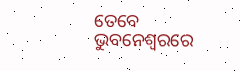ତେବେ ଭୁବନେଶ୍ୱରରେ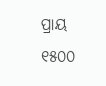ପ୍ରାୟ ୧୫୦୦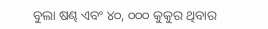ବୁଲା ଷଣ୍ଢ ଏବଂ ୪୦, ୦୦୦ କୁକୁର ଥିବାର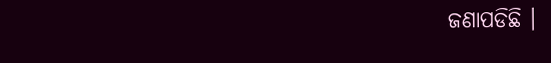ଜଣାପଡିଛି ।